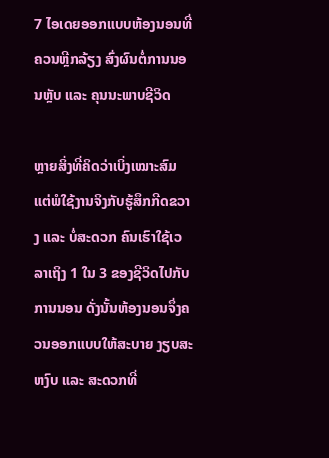7 ໄອເດຍອອກແບບຫ້ອງນອນທີ່ຄວນຫຼີກລ້ຽງ ສົ່ງຜົນຕໍ່ການນອນຫຼັບ ແລະ ຄຸນນະພາບຊີວິດ

ຫຼາຍສິ່ງທີ່ຄິດວ່າເບິ່ງເໝາະສົມ ແຕ່ພໍໃຊ້ງານຈິງກັບຮູ້ສຶກກີດຂວາງ ແລະ ບໍ່ສະດວກ ຄົນເຮົາໃຊ້ເວລາເຖິງ 1 ໃນ 3 ຂອງຊີວິດໄປກັບການນອນ ດັ່ງນັ້ນຫ້ອງນອນຈຶ່ງຄວນອອກແບບໃຫ້ສະບາຍ ງຽບສະຫງົບ ແລະ ສະດວກທີ່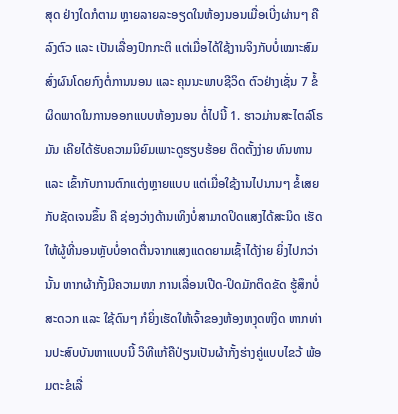ສຸດ ຢ່າງໃດກໍຕາມ ຫຼາຍລາຍລະອຽດໃນຫ້ອງນອນເມື່ອເບີ່ງຜ່ານໆ ຄືລົງຕົວ ແລະ ເປັນເລື່ອງປົກກະຕິ ແຕ່ເມື່ອໄດ້ໃຊ້ງານຈິງກັບບໍ່ເໝາະສົມ ສົ່ງຜົນໂດຍກົງຕໍ່ການນອນ ແລະ ຄຸນນະພາບຊີວິດ ຕົວຢ່າງເຊັ່ນ 7 ຂໍ້ຜິດພາດໃນການອອກແບບຫ້ອງນອນ ຕໍ່ໄປນີ້ 1. ຮາວມ່ານສະໄຕລ໌ໂຣມັນ ເຄີຍໄດ້ຮັບຄວາມນິຍົມເພາະດູຮຽບຮ້ອຍ ຕິດຕັ້ງງ່າຍ ທົນທານ ແລະ ເຂົ້າກັບການຕົກແຕ່ງຫຼາຍແບບ ແຕ່ເມື່ອໃຊ້ງານໄປນານໆ ຂໍ້ເສຍກັບຊັດເຈນຂຶ້ນ ຄື ຊ່ອງວ່າງດ້ານເທິງບໍ່ສາມາດປິດແສງໄດ້ສະນິດ ເຮັດໃຫ້ຜູ້ທີ່ນອນຫຼັບບໍ່ອາດຕື່ນຈາກແສງແດດຍາມເຊົ້າໄດ້ງ່າຍ ຍິ່ງໄປກວ່ານັ້ນ ຫາກຜ້າກັ້ງມີຄວາມໜາ ການເລື່ອນເປີດ-ປິດມັກຕິດຂັດ ຮູ້ສຶກບໍ່ສະດວກ ແລະ ໃຊ້ດົນໆ ກໍຍິ່ງເຮັດໃຫ້ເຈົ້າຂອງຫ້ອງຫງຸດຫງິດ ຫາກທ່ານປະສົບບັນຫາແບບນີ້ ວິທີແກ້ຄືປ່ຽນເປັນຜ້າກັ້ງຮ່າງຄູ່ແບບໄຂວ້ ພ້ອມຕະຂໍເລື່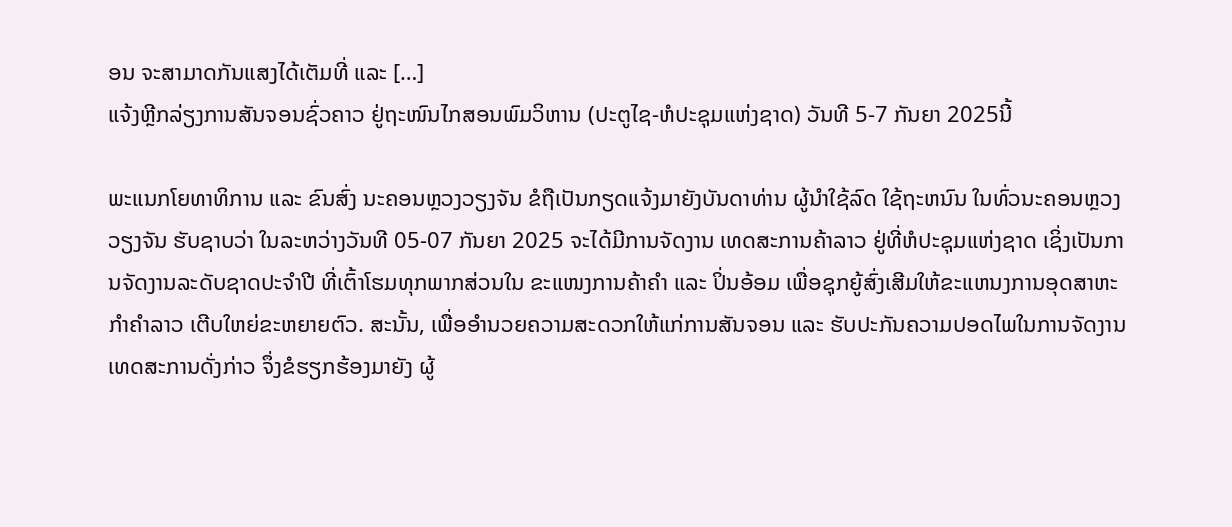ອນ ຈະສາມາດກັນແສງໄດ້ເຕັມທີ່ ແລະ […]
ແຈ້ງຫຼີກລ່ຽງການສັນຈອນຊົ່ວຄາວ ຢູ່ຖະໜົນໄກສອນພົມວິຫານ (ປະຕູໄຊ-ຫໍປະຊຸມແຫ່ງຊາດ) ວັນທີ 5-7 ກັນຍາ 2025ນີ້

ພະແນກໂຍທາທິການ ແລະ ຂົນສົ່ງ ນະຄອນຫຼວງວຽງຈັນ ຂໍຖືເປັນກຽດແຈ້ງມາຍັງບັນດາທ່ານ ຜູ້ນໍາໃຊ້ລົດ ໃຊ້ຖະຫນົນ ໃນທົ່ວນະຄອນຫຼວງວຽງຈັນ ຮັບຊາບວ່າ ໃນລະຫວ່າງວັນທີ 05-07 ກັນຍາ 2025 ຈະໄດ້ມີການຈັດງານ ເທດສະການຄ້າລາວ ຢູ່ທີ່ຫໍປະຊຸມແຫ່ງຊາດ ເຊິ່ງເປັນການຈັດງານລະດັບຊາດປະຈໍາປີ ທີ່ເຕົ້າໂຮມທຸກພາກສ່ວນໃນ ຂະແໜງການຄ້າຄໍາ ແລະ ປິ່ນອ້ອມ ເພື່ອຊຸກຍູ້ສົ່ງເສີມໃຫ້ຂະແຫນງການອຸດສາຫະກໍາຄໍາລາວ ເຕີບໃຫຍ່ຂະຫຍາຍຕົວ. ສະນັ້ນ, ເພື່ອອໍານວຍຄວາມສະດວກໃຫ້ແກ່ການສັນຈອນ ແລະ ຮັບປະກັນຄວາມປອດໄພໃນການຈັດງານ ເທດສະການດັ່ງກ່າວ ຈຶ່ງຂໍຮຽກຮ້ອງມາຍັງ ຜູ້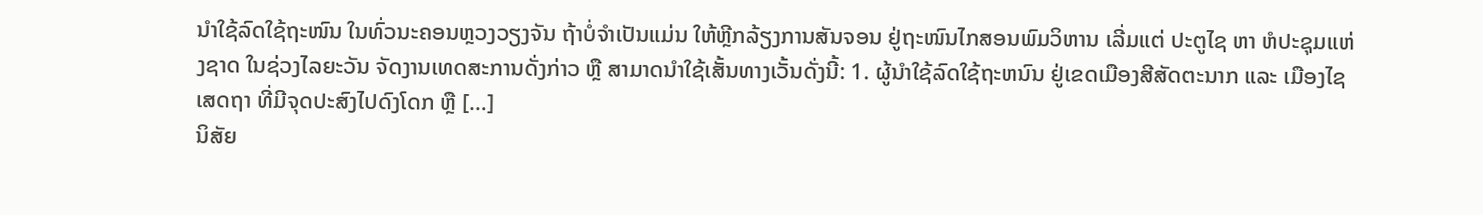ນໍາໃຊ້ລົດໃຊ້ຖະໜົນ ໃນທົ່ວນະຄອນຫຼວງວຽງຈັນ ຖ້າບໍ່ຈໍາເປັນແມ່ນ ໃຫ້ຫຼີກລ້ຽງການສັນຈອນ ຢູ່ຖະໜົນໄກສອນພົມວິຫານ ເລີ່ມແຕ່ ປະຕູໄຊ ຫາ ຫໍປະຊຸມແຫ່ງຊາດ ໃນຊ່ວງໄລຍະວັນ ຈັດງານເທດສະການດັ່ງກ່າວ ຫຼື ສາມາດນໍາໃຊ້ເສັ້ນທາງເວັ້ນດັ່ງນີ້: 1. ຜູ້ນໍາໃຊ້ລົດໃຊ້ຖະຫນົນ ຢູ່ເຂດເມືອງສີສັດຕະນາກ ແລະ ເມືອງໄຊເສດຖາ ທີ່ມີຈຸດປະສົງໄປດົງໂດກ ຫຼື […]
ນິສັຍ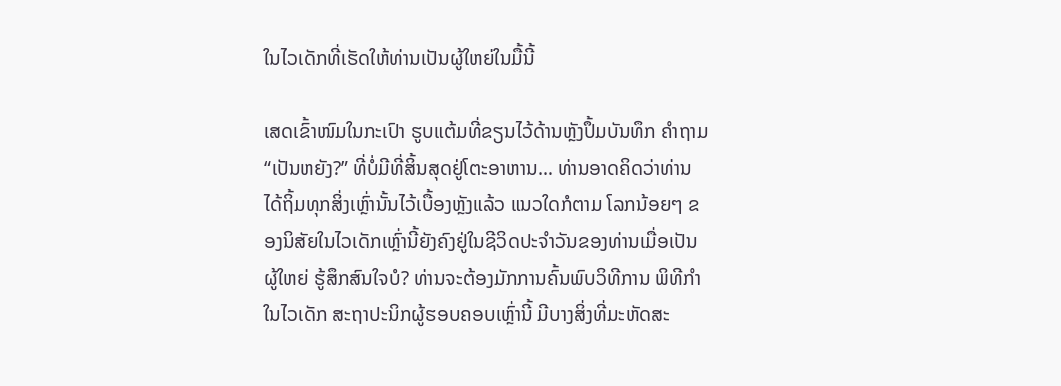ໃນໄວເດັກທີ່ເຮັດໃຫ້ທ່ານເປັນຜູ້ໃຫຍ່ໃນມື້ນີ້

ເສດເຂົ້າໜົມໃນກະເປົາ ຮູບແຕ້ມທີ່ຂຽນໄວ້ດ້ານຫຼັງປຶ້ມບັນທຶກ ຄຳຖາມ “ເປັນຫຍັງ?” ທີ່ບໍ່ມີທີ່ສິ້ນສຸດຢູ່ໂຕະອາຫານ… ທ່ານອາດຄິດວ່າທ່ານໄດ້ຖິ້ມທຸກສິ່ງເຫຼົ່ານັ້ນໄວ້ເບື້ອງຫຼັງແລ້ວ ແນວໃດກໍຕາມ ໂລກນ້ອຍໆ ຂອງນິສັຍໃນໄວເດັກເຫຼົ່ານີ້ຍັງຄົງຢູ່ໃນຊີວິດປະຈຳວັນຂອງທ່ານເມື່ອເປັນຜູ້ໃຫຍ່ ຮູ້ສຶກສົນໃຈບໍ? ທ່ານຈະຕ້ອງມັກການຄົ້ນພົບວິທີການ ພິທີກຳໃນໄວເດັກ ສະຖາປະນິກຜູ້ຮອບຄອບເຫຼົ່ານີ້ ມີບາງສິ່ງທີ່ມະຫັດສະ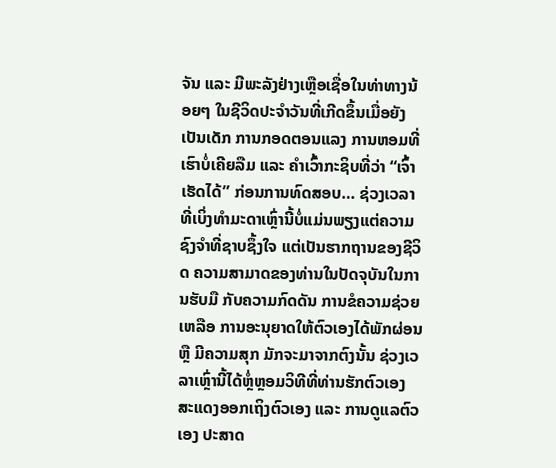ຈັນ ແລະ ມີພະລັງຢ່າງເຫຼືອເຊື່ອໃນທ່າທາງນ້ອຍໆ ໃນຊີວິດປະຈຳວັນທີ່ເກີດຂຶ້ນເມື່ອຍັງເປັນເດັກ ການກອດຕອນແລງ ການຫອມທີ່ເຮົາບໍ່ເຄີຍລືມ ແລະ ຄຳເວົ້າກະຊິບທີ່ວ່າ “ເຈົ້າເຮັດໄດ້” ກ່ອນການທົດສອບ… ຊ່ວງເວລາທີ່ເບິ່ງທຳມະດາເຫຼົ່ານີ້ບໍ່ແມ່ນພຽງແຕ່ຄວາມຊົງຈຳທີ່ຊາບຊຶ້ງໃຈ ແຕ່ເປັນຮາກຖານຂອງຊີວິດ ຄວາມສາມາດຂອງທ່ານໃນປັດຈຸບັນໃນການຮັບມື ກັບຄວາມກົດດັນ ການຂໍຄວາມຊ່ວຍເຫລືອ ການອະນຸຍາດໃຫ້ຕົວເອງໄດ້ພັກຜ່ອນ ຫຼື ມີຄວາມສຸກ ມັກຈະມາຈາກຕົງນັ້ນ ຊ່ວງເວລາເຫຼົ່ານີ້ໄດ້ຫຼໍ່ຫຼອມວິທີທີ່ທ່ານຮັກຕົວເອງ ສະແດງອອກເຖິງຕົວເອງ ແລະ ການດູແລຕົວເອງ ປະສາດ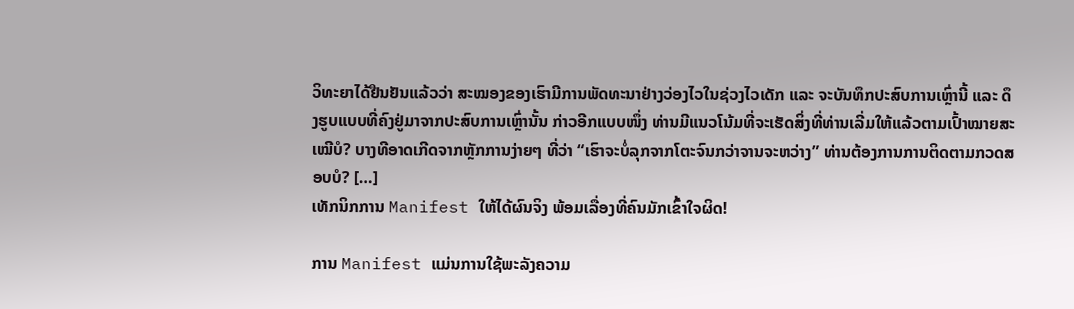ວິທະຍາໄດ້ຢືນຢັນແລ້ວວ່າ ສະໝອງຂອງເຮົາມີການພັດທະນາຢ່າງວ່ອງໄວໃນຊ່ວງໄວເດັກ ແລະ ຈະບັນທຶກປະສົບການເຫຼົ່ານີ້ ແລະ ດຶງຮູບແບບທີ່ຄົງຢູ່ມາຈາກປະສົບການເຫຼົ່ານັ້ນ ກ່າວອີກແບບໜຶ່ງ ທ່ານມີແນວໂນ້ມທີ່ຈະເຮັດສິ່ງທີ່ທ່ານເລີ່ມໃຫ້ແລ້ວຕາມເປົ້າໝາຍສະເໝີບໍ? ບາງທີອາດເກີດຈາກຫຼັກການງ່າຍໆ ທີ່ວ່າ “ເຮົາຈະບໍ່ລຸກຈາກໂຕະຈົນກວ່າຈານຈະຫວ່າງ” ທ່ານຕ້ອງການການຕິດຕາມກວດສອບບໍ? […]
ເທັກນິກການ Manifest ໃຫ້ໄດ້ຜົນຈິງ ພ້ອມເລື່ອງທີ່ຄົນມັກເຂົ້າໃຈຜິດ!

ການ Manifest ແມ່ນການໃຊ້ພະລັງຄວາມ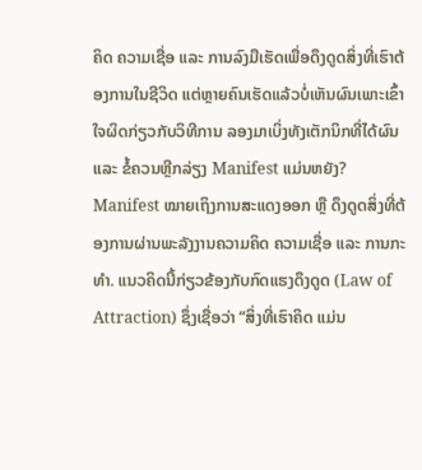ຄິດ ຄວາມເຊື່ອ ແລະ ການລົງມືເຮັດເພື່ອດຶງດູດສິ່ງທີ່ເຮົາຕ້ອງການໃນຊີວິດ ແຕ່ຫຼາຍຄົນເຮັດແລ້ວບໍ່ເຫັນຜົນເພາະເຂົ້າໃຈຜິດກ່ຽວກັບວິທີການ ລອງມາເບິ່ງທັງເຕັກນິກທີ່ໄດ້ຜົນ ແລະ ຂໍ້ຄວນຫຼີກລ່ຽງ Manifest ແມ່ນຫຍັງ? Manifest ໝາຍເຖິງການສະແດງອອກ ຫຼື ດຶງດູດສິ່ງທີ່ຕ້ອງການຜ່ານພະລັງງານຄວາມຄິດ ຄວາມເຊື່ອ ແລະ ການກະທຳ. ແນວຄິດນີ້ກ່ຽວຂ້ອງກັບກົດແຮງດຶງດູດ (Law of Attraction) ຊຶ່ງເຊື່ອວ່າ “ສິ່ງທີ່ເຮົາຄິດ ແມ່ນ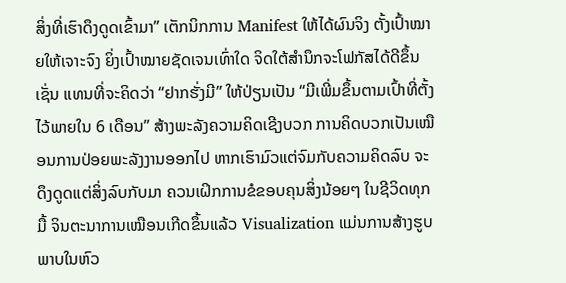ສິ່ງທີ່ເຮົາດຶງດູດເຂົ້າມາ” ເຕັກນິກການ Manifest ໃຫ້ໄດ້ຜົນຈິງ ຕັ້ງເປົ້າໝາຍໃຫ້ເຈາະຈົງ ຍິ່ງເປົ້າໝາຍຊັດເຈນເທົ່າໃດ ຈິດໃຕ້ສຳນຶກຈະໂຟກັສໄດ້ດີຂຶ້ນ ເຊັ່ນ ແທນທີ່ຈະຄິດວ່າ “ຢາກຮັ່ງມີ” ໃຫ້ປ່ຽນເປັນ “ມີເພີ່ມຂຶ້ນຕາມເປົ້າທີ່ຕັ້ງໄວ້ພາຍໃນ 6 ເດືອນ” ສ້າງພະລັງຄວາມຄິດເຊີງບວກ ການຄິດບວກເປັນເໝືອນການປ່ອຍພະລັງງານອອກໄປ ຫາກເຮົາມົວແຕ່ຈົມກັບຄວາມຄິດລົບ ຈະດຶງດູດແຕ່ສິ່ງລົບກັບມາ ຄວນເຝິກການຂໍຂອບຄຸນສິ່ງນ້ອຍໆ ໃນຊີວິດທຸກມື້ ຈິນຕະນາການເໝືອນເກີດຂຶ້ນແລ້ວ Visualization ແມ່ນການສ້າງຮູບພາບໃນຫົວ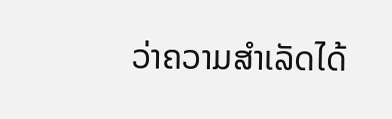ວ່າຄວາມສຳເລັດໄດ້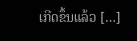ເກີດຂຶ້ນແລ້ວ […]